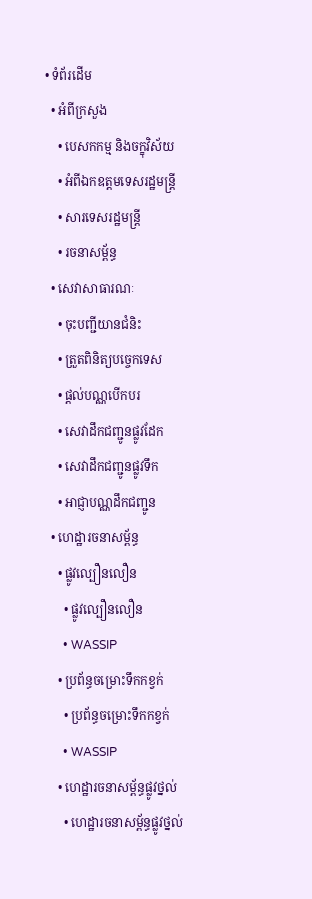• ទំព័រដើម
  • អំពីក្រសួង
    • បេសកកម្ម និងចក្ខុវិស័យ
    • អំពីឯកឧត្តមទេសរដ្ឋមន្ត្រី
    • សារទេសរដ្ឋមន្ត្រី
    • រចនាសម្ព័ន្ធ
  • សេវាសាធារណៈ
    • ចុះបញ្ជីយានជំនិះ
    • ត្រួតពិនិត្យបច្ចេកទេស
    • ផ្តល់បណ្ណបើកបរ
    • សេវាដឹកជញ្ជូនផ្លូវដែក
    • សេវាដឹកជញ្ជូនផ្លូវទឹក
    • អាជ្ញាបណ្ណដឹកជញ្ជូន
  • ហេដ្ឋារចនាសម្ព័ន្ធ
    • ផ្លូវល្បឿនលឿន
      • ផ្លូវល្បឿនលឿន
      • WASSIP
    • ប្រព័ន្ធចម្រោះទឹកកខ្វក់
      • ប្រព័ន្ធចម្រោះទឹកកខ្វក់
      • WASSIP
    • ហេដ្ឋារចនាសម្ព័ន្ធផ្លូវថ្នល់
      • ហេដ្ឋារចនាសម្ព័ន្ធផ្លូវថ្នល់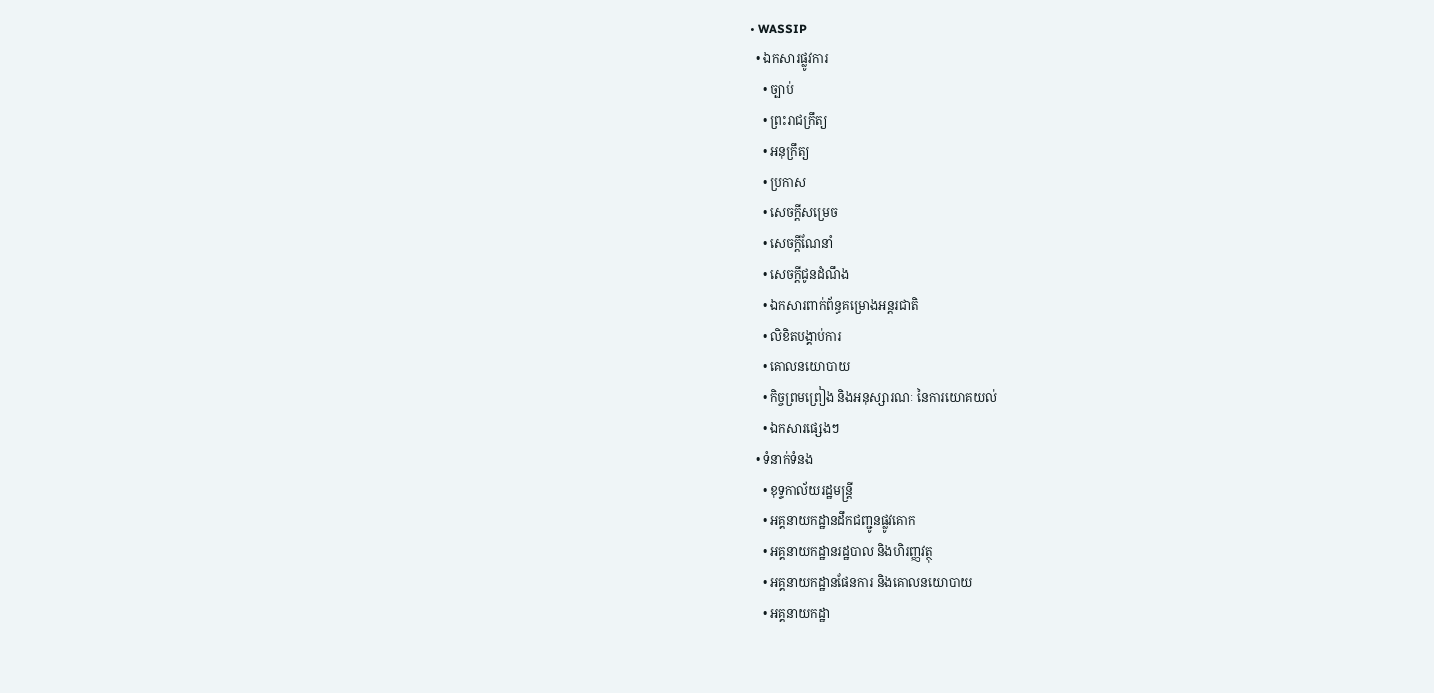• WASSIP
  • ឯកសារផ្លូវការ
    • ច្បាប់
    • ព្រះរាជក្រឹត្យ
    • អនុក្រឹត្យ
    • ប្រកាស
    • សេចក្តីសម្រេច
    • សេចក្តីណែនាំ
    • សេចក្តីជូនដំណឹង
    • ឯកសារពាក់ព័ន្ធគម្រោងអន្តរជាតិ
    • លិខិតបង្គាប់ការ
    • គោលនយោបាយ
    • កិច្ចព្រមព្រៀង និងអនុស្សារណៈ នៃការយោគយល់
    • ឯកសារផ្សេងៗ
  • ទំនាក់ទំនង
    • ខុទ្ទកាល័យរដ្ឋមន្ដ្រី
    • អគ្គនាយកដ្ឋានដឹកជញ្ជូនផ្លូវគោក
    • អគ្គនាយកដ្ឋានរដ្ឋបាល និងហិរញ្ញវត្ថុ
    • អគ្គនាយកដ្ឋានផែនការ និងគោលនយោបាយ
    • អគ្គនាយកដ្ឋា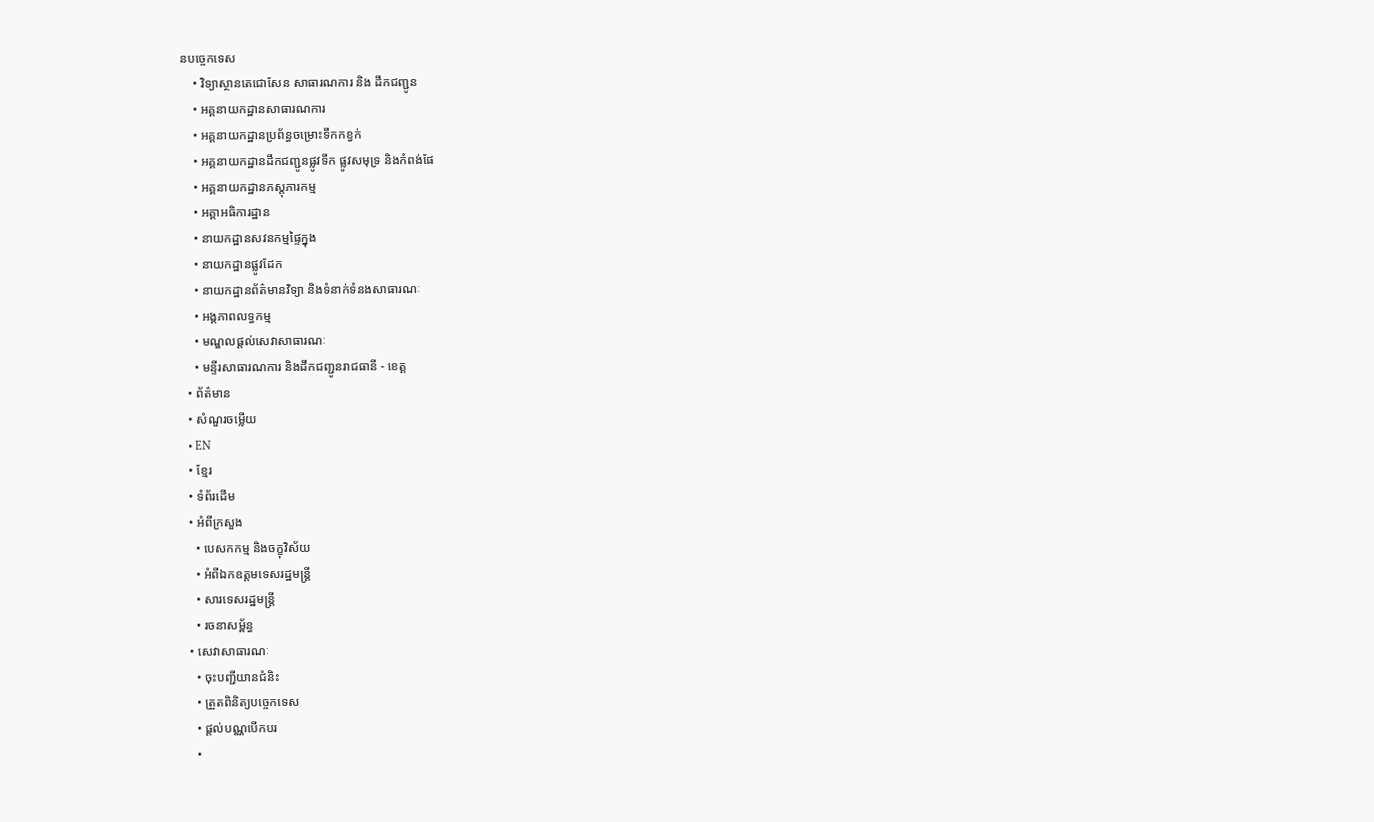នបច្ចេកទេស
    • វិទ្យាស្ថានតេជោសែន សាធារណការ និង ដឹកជញ្ជូន
    • អគ្គនាយកដ្ឋានសាធារណការ
    • អគ្គនាយកដ្ឋានប្រព័ន្ធចម្រោះទឹកកខ្វក់
    • អគ្គនាយកដ្ឋានដឹកជញ្ជូនផ្លូវទឹក ផ្លូវសមុទ្រ និងកំពង់ផែ
    • អគ្គនាយកដ្ឋានភស្តុភារកម្ម
    • អគ្គាអធិការដ្ឋាន
    • នាយកដ្ឋានសវនកម្មផ្ទៃក្នុង
    • នាយកដ្ឋានផ្លូវដែក
    • នាយកដ្ឋានព័ត៌មានវិទ្យា និងទំនាក់ទំនងសាធារណៈ
    • អង្គភាពលទ្ធកម្ម
    • មណ្ឌលផ្ដល់សេវាសាធារណៈ
    • មន្ទីរសាធារណការ និងដឹកជញ្ជូនរាជធានី - ខេត្ត
  • ព័ត៌មាន
  • សំណួរចម្លើយ
  • EN
  • ខ្មែរ
  • ទំព័រដើម
  • អំពីក្រសួង
    • បេសកកម្ម និងចក្ខុវិស័យ
    • អំពីឯកឧត្តមទេសរដ្ឋមន្ត្រី
    • សារទេសរដ្ឋមន្ត្រី
    • រចនាសម្ព័ន្ធ
  • សេវាសាធារណៈ
    • ចុះបញ្ជីយានជំនិះ
    • ត្រួតពិនិត្យបច្ចេកទេស
    • ផ្តល់បណ្ណបើកបរ
    •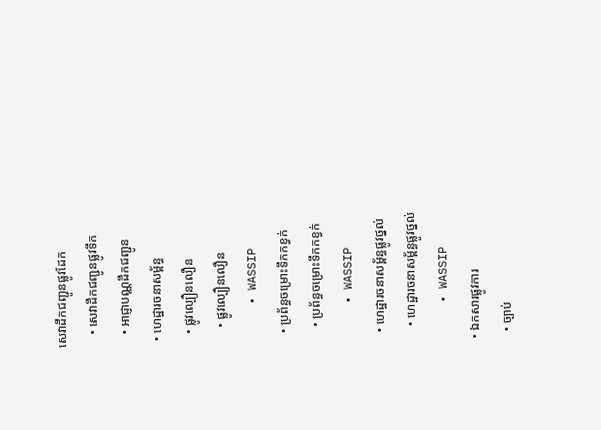សេវាដឹកជញ្ជូនផ្លូវដែក
    • សេវាដឹកជញ្ជូនផ្លូវទឹក
    • អាជ្ញាបណ្ណដឹកជញ្ជូន
  • ហេដ្ឋារចនាសម្ព័ន្ធ
    • ផ្លូវល្បឿនលឿន
      • ផ្លូវល្បឿនលឿន
      • WASSIP
    • ប្រព័ន្ធចម្រោះទឹកកខ្វក់
      • ប្រព័ន្ធចម្រោះទឹកកខ្វក់
      • WASSIP
    • ហេដ្ឋារចនាសម្ព័ន្ធផ្លូវថ្នល់
      • ហេដ្ឋារចនាសម្ព័ន្ធផ្លូវថ្នល់
      • WASSIP
  • ឯកសារផ្លូវការ
    • ច្បាប់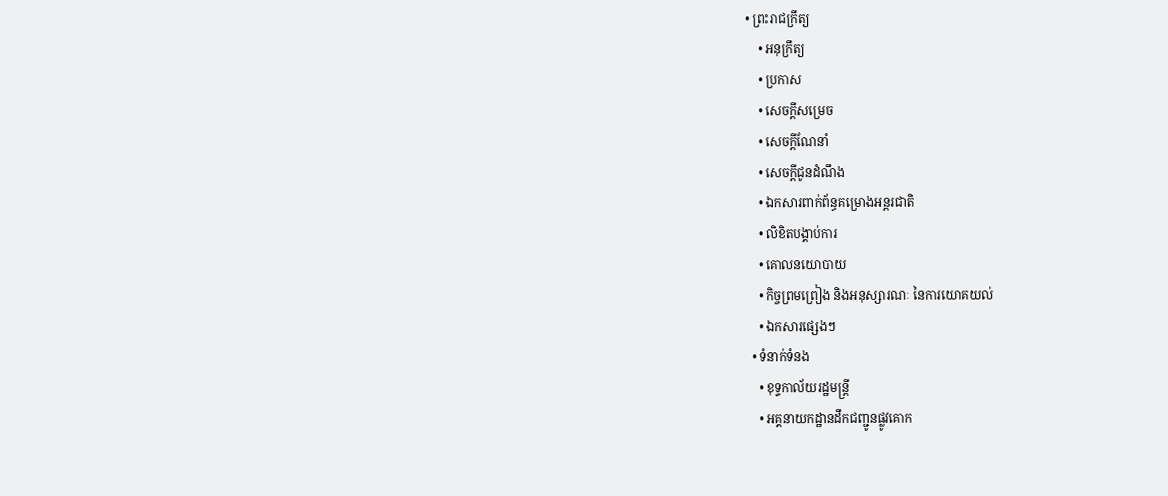• ព្រះរាជក្រឹត្យ
    • អនុក្រឹត្យ
    • ប្រកាស
    • សេចក្តីសម្រេច
    • សេចក្តីណែនាំ
    • សេចក្តីជូនដំណឹង
    • ឯកសារពាក់ព័ន្ធគម្រោងអន្តរជាតិ
    • លិខិតបង្គាប់ការ
    • គោលនយោបាយ
    • កិច្ចព្រមព្រៀង និងអនុស្សារណៈ នៃការយោគយល់
    • ឯកសារផ្សេងៗ
  • ទំនាក់ទំនង
    • ខុទ្ទកាល័យរដ្ឋមន្ដ្រី
    • អគ្គនាយកដ្ឋានដឹកជញ្ជូនផ្លូវគោក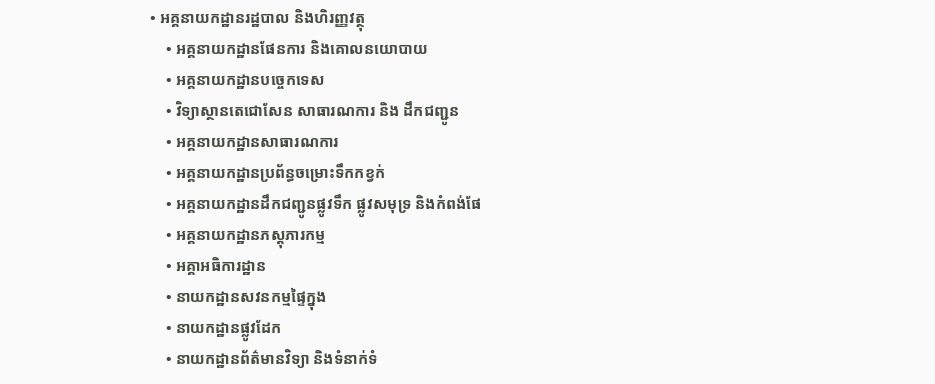• អគ្គនាយកដ្ឋានរដ្ឋបាល និងហិរញ្ញវត្ថុ
    • អគ្គនាយកដ្ឋានផែនការ និងគោលនយោបាយ
    • អគ្គនាយកដ្ឋានបច្ចេកទេស
    • វិទ្យាស្ថានតេជោសែន សាធារណការ និង ដឹកជញ្ជូន
    • អគ្គនាយកដ្ឋានសាធារណការ
    • អគ្គនាយកដ្ឋានប្រព័ន្ធចម្រោះទឹកកខ្វក់
    • អគ្គនាយកដ្ឋានដឹកជញ្ជូនផ្លូវទឹក ផ្លូវសមុទ្រ និងកំពង់ផែ
    • អគ្គនាយកដ្ឋានភស្តុភារកម្ម
    • អគ្គាអធិការដ្ឋាន
    • នាយកដ្ឋានសវនកម្មផ្ទៃក្នុង
    • នាយកដ្ឋានផ្លូវដែក
    • នាយកដ្ឋានព័ត៌មានវិទ្យា និងទំនាក់ទំ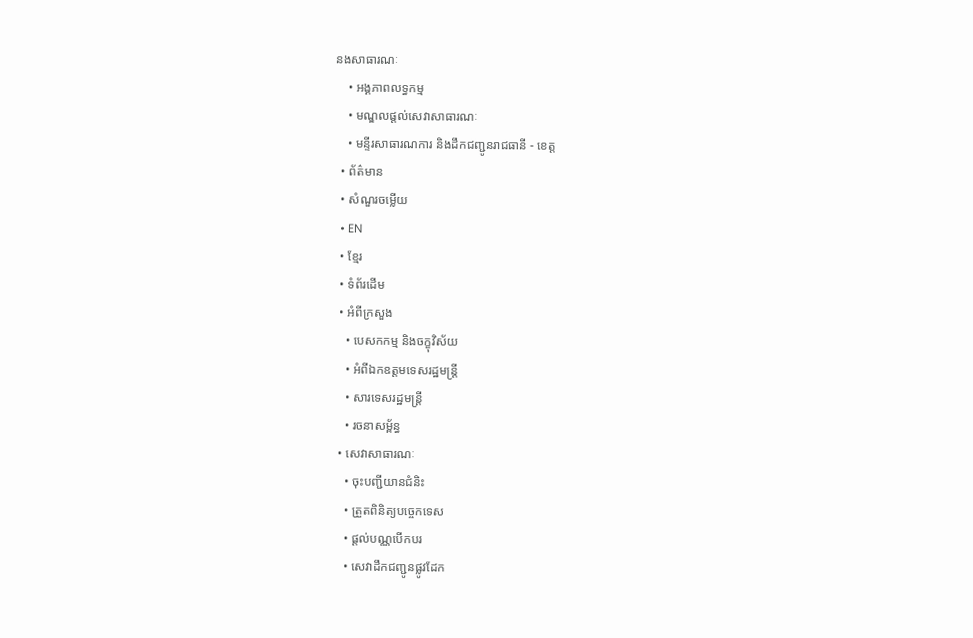នងសាធារណៈ
    • អង្គភាពលទ្ធកម្ម
    • មណ្ឌលផ្ដល់សេវាសាធារណៈ
    • មន្ទីរសាធារណការ និងដឹកជញ្ជូនរាជធានី - ខេត្ត
  • ព័ត៌មាន
  • សំណួរចម្លើយ
  • EN
  • ខ្មែរ
  • ទំព័រដើម
  • អំពីក្រសួង
    • បេសកកម្ម និងចក្ខុវិស័យ
    • អំពីឯកឧត្តមទេសរដ្ឋមន្ត្រី
    • សារទេសរដ្ឋមន្ត្រី
    • រចនាសម្ព័ន្ធ
  • សេវាសាធារណៈ
    • ចុះបញ្ជីយានជំនិះ
    • ត្រួតពិនិត្យបច្ចេកទេស
    • ផ្តល់បណ្ណបើកបរ
    • សេវាដឹកជញ្ជូនផ្លូវដែក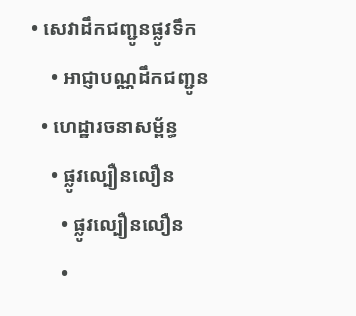• សេវាដឹកជញ្ជូនផ្លូវទឹក
    • អាជ្ញាបណ្ណដឹកជញ្ជូន
  • ហេដ្ឋារចនាសម្ព័ន្ធ
    • ផ្លូវល្បឿនលឿន
      • ផ្លូវល្បឿនលឿន
      •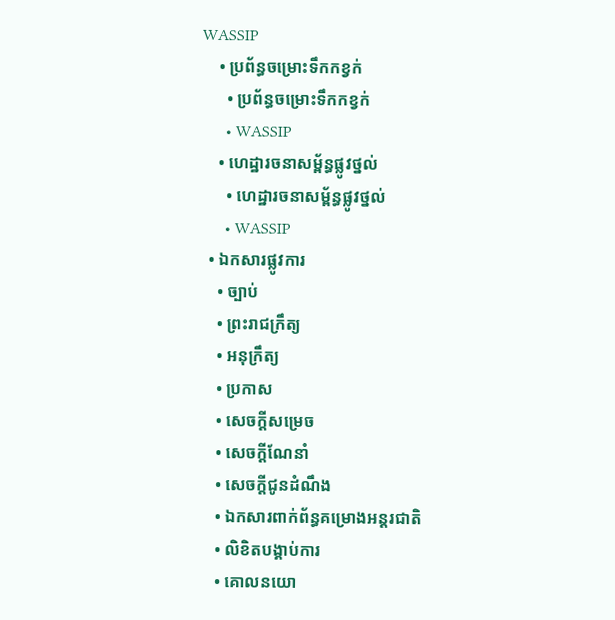WASSIP
    • ប្រព័ន្ធចម្រោះទឹកកខ្វក់
      • ប្រព័ន្ធចម្រោះទឹកកខ្វក់
      • WASSIP
    • ហេដ្ឋារចនាសម្ព័ន្ធផ្លូវថ្នល់
      • ហេដ្ឋារចនាសម្ព័ន្ធផ្លូវថ្នល់
      • WASSIP
  • ឯកសារផ្លូវការ
    • ច្បាប់
    • ព្រះរាជក្រឹត្យ
    • អនុក្រឹត្យ
    • ប្រកាស
    • សេចក្តីសម្រេច
    • សេចក្តីណែនាំ
    • សេចក្តីជូនដំណឹង
    • ឯកសារពាក់ព័ន្ធគម្រោងអន្តរជាតិ
    • លិខិតបង្គាប់ការ
    • គោលនយោ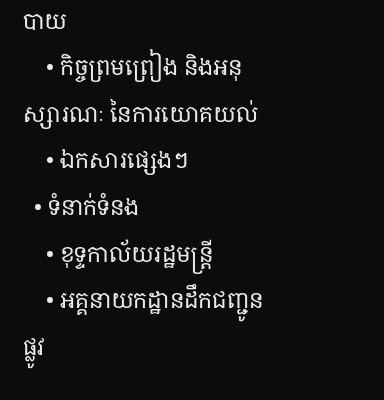បាយ
    • កិច្ចព្រមព្រៀង និងអនុស្សារណៈ នៃការយោគយល់
    • ឯកសារផ្សេងៗ
  • ទំនាក់ទំនង
    • ខុទ្ទកាល័យរដ្ឋមន្ដ្រី
    • អគ្គនាយកដ្ឋានដឹកជញ្ជូនផ្លូវ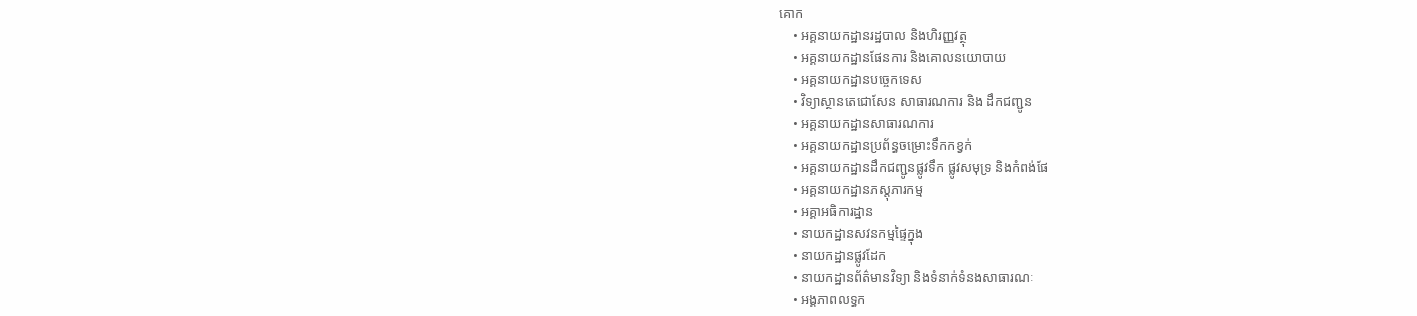គោក
    • អគ្គនាយកដ្ឋានរដ្ឋបាល និងហិរញ្ញវត្ថុ
    • អគ្គនាយកដ្ឋានផែនការ និងគោលនយោបាយ
    • អគ្គនាយកដ្ឋានបច្ចេកទេស
    • វិទ្យាស្ថានតេជោសែន សាធារណការ និង ដឹកជញ្ជូន
    • អគ្គនាយកដ្ឋានសាធារណការ
    • អគ្គនាយកដ្ឋានប្រព័ន្ធចម្រោះទឹកកខ្វក់
    • អគ្គនាយកដ្ឋានដឹកជញ្ជូនផ្លូវទឹក ផ្លូវសមុទ្រ និងកំពង់ផែ
    • អគ្គនាយកដ្ឋានភស្តុភារកម្ម
    • អគ្គាអធិការដ្ឋាន
    • នាយកដ្ឋានសវនកម្មផ្ទៃក្នុង
    • នាយកដ្ឋានផ្លូវដែក
    • នាយកដ្ឋានព័ត៌មានវិទ្យា និងទំនាក់ទំនងសាធារណៈ
    • អង្គភាពលទ្ធក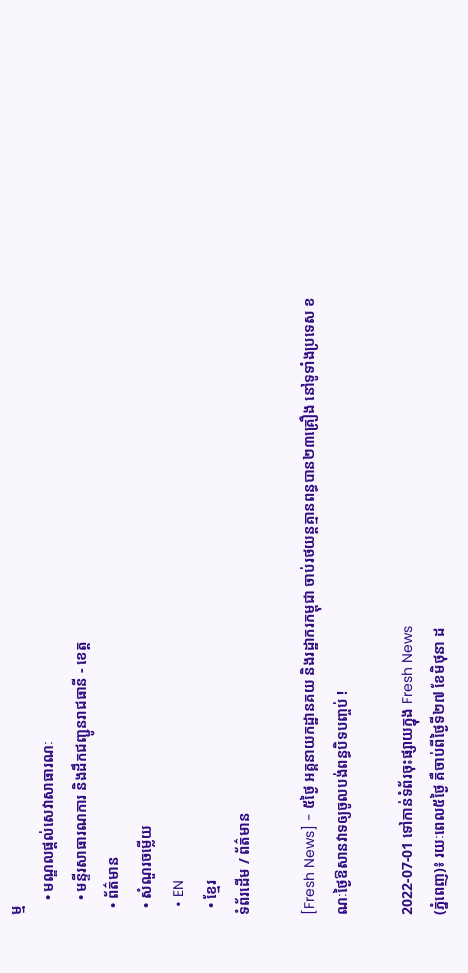ម្ម
    • មណ្ឌលផ្ដល់សេវាសាធារណៈ
    • មន្ទីរសាធារណការ និងដឹកជញ្ជូនរាជធានី - ខេត្ត
  • ព័ត៌មាន
  • សំណួរចម្លើយ
  • EN
  • ខ្មែរ
ទំព័រដើម / ព័ត៌មាន

[Fresh News] - ៥ថ្ងៃ អគ្គនាយកដ្ឋានគយ និងរដ្ឋាករកម្ពុជា ចាប់រថយន្តគ្មានពន្ធបាន២៣គ្រឿង នៅទូទាំងប្រទេស ខណៈថ្ងៃឱសានវាទឲ្យចូលបង់ពន្ធបិទបញ្ចប់ !

2022-07-01 ទៅកាន់ទំព័រចុះផ្សាយក្នុង Fresh News
(ភ្នំពេញ)៖ រយៈពេល៥ថ្ងៃ គឺចាប់ពីថ្ងៃទី២៧ ខែមិថុនា ដ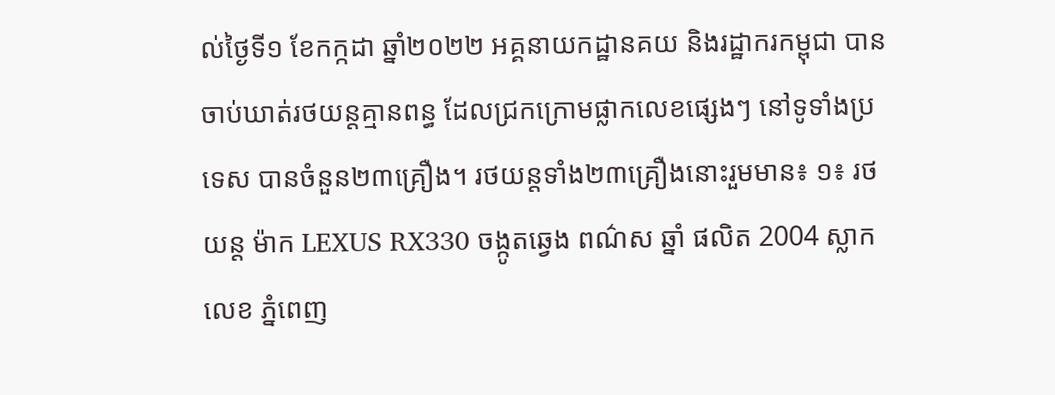ល់ថ្ងៃទី១ ខែកក្កដា ឆ្នាំ២០២២ អគ្គនាយកដ្ឋានគយ និងរដ្ឋាករកម្ពុជា បានចាប់ឃាត់រថយន្តគ្មានពន្ធ ដែលជ្រកក្រោមផ្លាកលេខផ្សេងៗ នៅទូទាំងប្រទេស បានចំនួន២៣គ្រឿង។ រថយន្តទាំង២៣គ្រឿងនោះរួមមាន៖ ១៖ រថយន្ត ម៉ាក LEXUS RX330 ចង្កូតឆ្វេង ពណ៌ស ឆ្នាំ ផលិត 2004 ស្លាក លេខ ភ្នំពេញ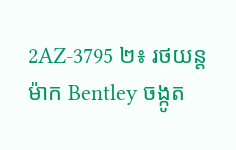2AZ-3795 ២៖ រថយន្តម៉ាក Bentley ចង្កូត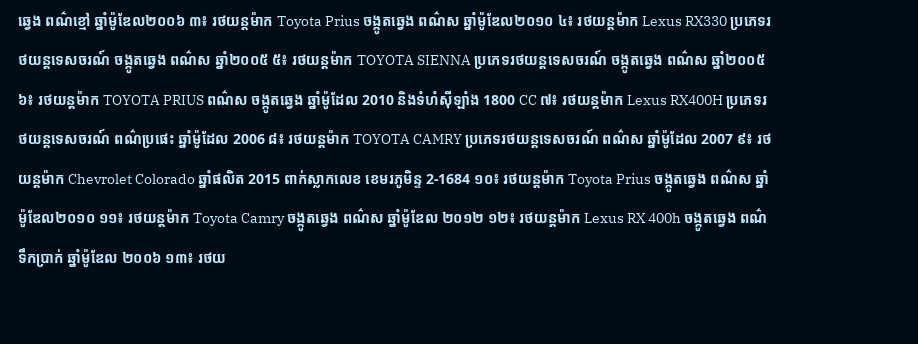ឆ្វេង ពណ៌ខ្មៅ ឆ្នាំម៉ូឌែល២០០៦ ៣៖ រថយន្តម៉ាក Toyota Prius ចង្កូតឆ្វេង ពណ៌ស ឆ្នាំម៉ូឌែល២០១០ ៤៖ រថយន្តម៉ាក Lexus RX330 ប្រភេទរថយន្តទេសចរណ៍ ចង្កូតឆ្វេង ពណ៌ស ឆ្នាំ២០០៥ ៥៖ រថយន្តម៉ាក TOYOTA SIENNA ប្រភេទរថយន្តទេសចរណ៍ ចង្កូតឆ្វេង ពណ៌ស ឆ្នាំ២០០៥ ៦៖ រថយន្តម៉ាក TOYOTA PRIUS ពណ៌ស ចង្កូតឆ្វេង ឆ្នាំម៉ូដែល 2010 និងទំហំស៊ីឡាំង 1800 CC ៧៖ រថយន្តម៉ាក Lexus RX400H ប្រភេទរថយន្តទេសចរណ៍ ពណ៌ប្រផេះ ឆ្នាំម៉ូដែល 2006 ៨៖ រថយន្តម៉ាក TOYOTA CAMRY ប្រភេទរថយន្តទេសចរណ៍ ពណ៌ស ឆ្នាំម៉ូដែល 2007 ៩៖ រថយន្តម៉ាក Chevrolet Colorado ឆ្នាំផលិត 2015 ពាក់ស្លាកលេខ ខេមរភូមិន្ទ 2-1684 ១០៖ រថយន្តម៉ាក Toyota Prius ចង្កូតឆ្វេង ពណ៌ស ឆ្នាំម៉ូឌែល២០១០ ១១៖ រថយន្តម៉ាក Toyota Camry ចង្កូតឆ្វេង ពណ៌ស ឆ្នាំម៉ូឌែល ២០១២ ១២៖ រថយន្តម៉ាក Lexus RX 400h ចង្កូតឆ្វេង ពណ៌ទឹកប្រាក់ ឆ្នាំម៉ូឌែល ២០០៦ ១៣៖ រថយ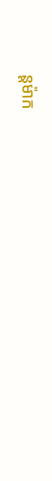ន្តម៉ាក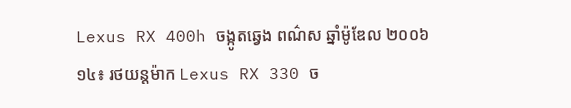Lexus RX 400h ចង្កូតឆ្វេង ពណ៌ស ឆ្នាំម៉ូឌែល ២០០៦ ១៤៖ រថយន្ដម៉ាក Lexus RX 330 ច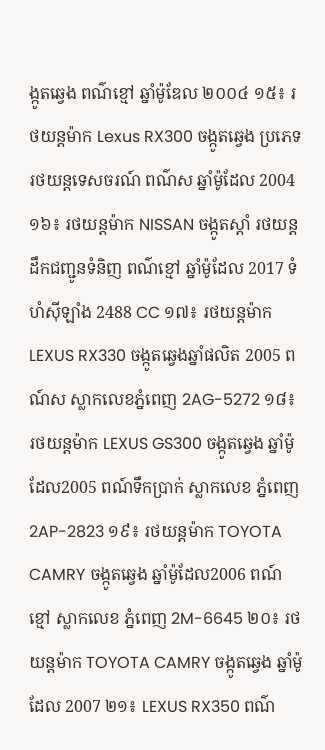ង្កូតឆ្វេង ពណ៌ខ្មៅ ឆ្នាំម៉ូឌែល ២០០៤ ១៥៖ រថយន្ដម៉ាក Lexus RX300 ចង្កូតឆ្វេង ប្រភេទរថយន្តទេសចរណ៍ ពណ៌ស ឆ្នាំម៉ូដែល 2004 ១៦៖ រថយន្តម៉ាក NISSAN ចង្កូតស្ដាំ រថយន្តដឹកជញ្ជូនទំនិញ ពណ៌ខ្មៅ ឆ្នាំម៉ូដែល 2017 ទំហំស៊ីឡាំង 2488 CC ១៧៖ រថយន្តម៉ាក LEXUS RX330 ចង្កូតឆ្វេងឆ្នាំផលិត 2005 ពណ៍ស ស្លាកលេខភ្នំពេញ 2AG-5272 ១៨៖ រថយន្តម៉ាក LEXUS GS300 ចង្កូតឆ្វេង ឆ្នាំម៉ូដែល2005 ពណ៍ទឹកប្រាក់ ស្លាកលេខ ភ្នំពេញ 2AP-2823 ១៩៖ រថយន្តម៉ាក TOYOTA CAMRY ចង្កូតឆ្វេង ឆ្នាំម៉ូដែល2006 ពណ៍ខ្មៅ ស្លាកលេខ ភ្នំពេញ 2M-6645 ២០៖ រថយន្តម៉ាក TOYOTA CAMRY ចង្កូតឆ្វេង ឆ្នាំម៉ូដែល 2007 ២១៖ LEXUS RX350 ពណ៌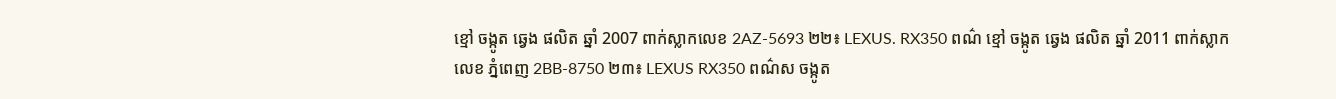ខ្មៅ ចង្កូត ឆ្វេង ផលិត ឆ្នាំ 2007 ពាក់ស្លាកលេខ 2AZ-5693 ២២៖ LEXUS. RX350 ពណ៌ ខ្មៅ ចង្កូត ឆ្វេង ផលិត ឆ្នាំ 2011 ពាក់ស្លាកលេខ ភ្នំពេញ 2BB-8750 ២៣៖ LEXUS RX350 ពណ៌ស ចង្កូត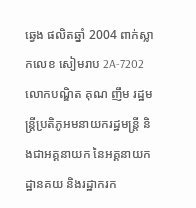ឆ្វេង ផលិតឆ្នាំ 2004 ពាក់ស្លាកលេខ សៀមរាប 2A-7202 លោកបណ្ឌិត គុណ ញឹម រដ្ឋមន្រ្តីប្រតិភូអមនាយករដ្ឋមន្ត្រី និងជាអគ្គនាយក នៃអគ្គនាយកដ្ឋានគយ និងរដ្ឋាករក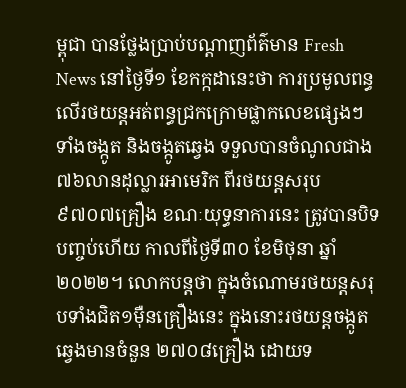ម្ពុជា បានថ្លែងប្រាប់បណ្តាញព័ត៌មាន Fresh News នៅថ្ងៃទី១ ខែកក្កដានេះថា ការប្រមូលពន្ធលើរថយន្តអត់ពន្ធជ្រកក្រោមផ្លាកលេខផ្សេងៗ ទាំងចង្កូត និងចង្កូតឆ្វេង ទទួលបានចំណូលជាង ៧៦លានដុល្លារអាមេរិក ពីរថយន្តសរុប ៩៧០៧គ្រឿង ខណៈយុទ្ធនាការនេះ ត្រូវបានបិទបញ្ចប់ហើយ កាលពីថ្ងៃទី៣០ ខែមិថុនា ឆ្នាំ២០២២។ លោកបន្តថា ក្នុងចំណោមរថយន្តសរុបទាំងជិត១ម៉ឺនគ្រឿងនេះ ក្នុងនោះរថយន្តចង្កូតឆ្វេងមានចំនួន ២៧០៨គ្រឿង ដោយទ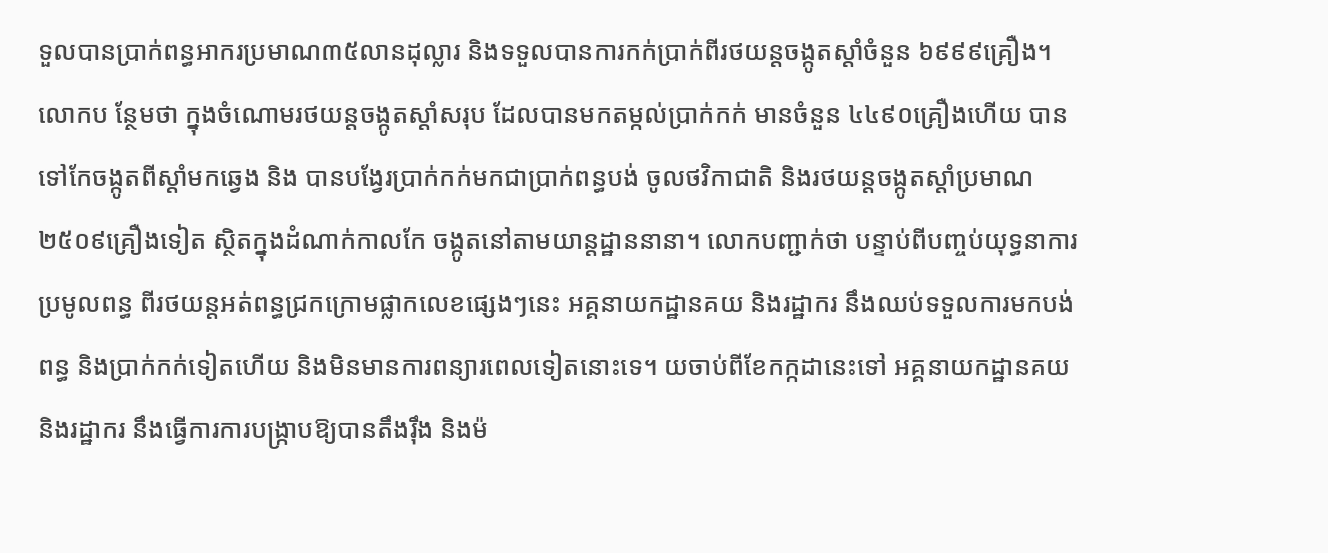ទួលបានប្រាក់ពន្ធអាករប្រមាណ៣៥លានដុល្លារ និងទទួលបានការកក់ប្រាក់ពីរថយន្តចង្កូតស្តាំចំនួន ៦៩៩៩គ្រឿង។ លោកប ន្ថែមថា ក្នុងចំណោមរថយន្តចង្កូតស្តាំសរុប ដែលបានមកតម្កល់ប្រាក់កក់ មានចំនួន ៤៤៩០គ្រឿងហើយ បានទៅកែចង្កូតពីស្តាំមកឆ្វេង និង បានបង្វែរប្រាក់កក់មកជាប្រាក់ពន្ធបង់ ចូលថវិកាជាតិ និងរថយន្តចង្កូតស្តាំប្រមាណ ២៥០៩គ្រឿងទៀត ស្ថិតក្នុងដំណាក់កាលកែ ចង្កូតនៅតាមយាន្តដ្ឋាននានា។ លោកបញ្ជាក់ថា បន្ទាប់ពីបញ្ចប់យុទ្ធនាការប្រមូលពន្ធ ពីរថយន្តអត់ពន្ធជ្រកក្រោមផ្លាកលេខផ្សេងៗនេះ អគ្គនាយកដ្ឋានគយ និងរដ្ឋាករ នឹងឈប់ទទួលការមកបង់ពន្ធ និងប្រាក់កក់ទៀតហើយ និងមិនមានការពន្យារពេលទៀតនោះទេ។ យចាប់ពីខែកក្កដានេះទៅ អគ្គនាយកដ្ឋានគយ និងរដ្ឋាករ នឹងធ្វើការការបង្រ្កាបឱ្យបានតឹងរ៉ឹង និងម៉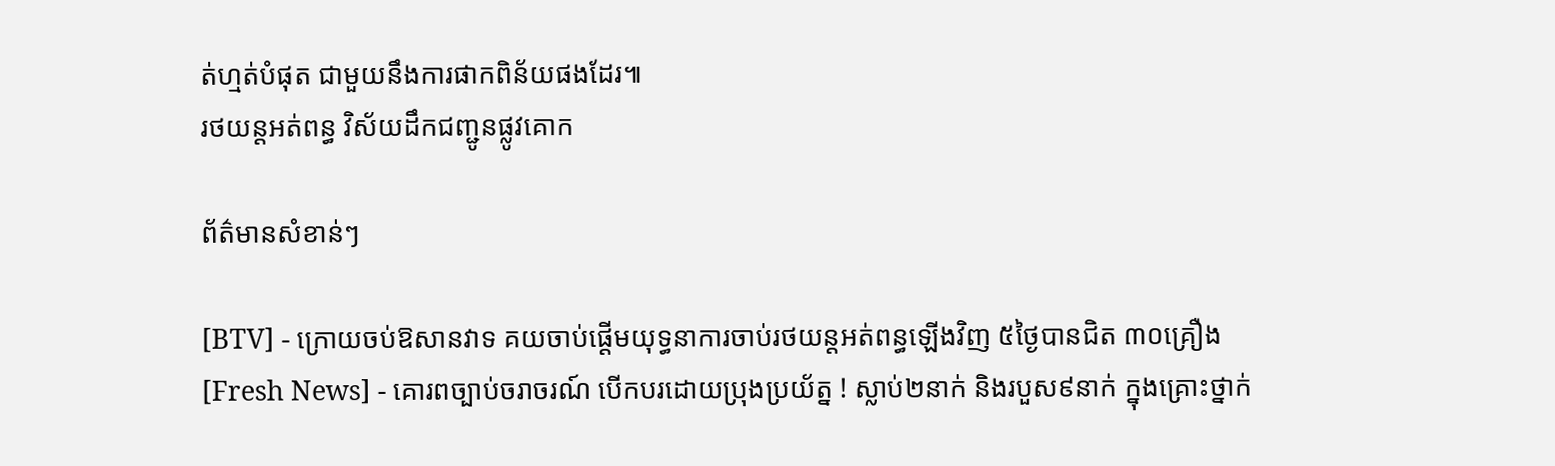ត់ហ្មត់បំផុត ជាមួយនឹងការផាកពិន័យផងដែរ៕
រថយន្តអត់ពន្ធ វិស័យដឹកជញ្ជូនផ្លូវគោក

ព័ត៌មានសំខាន់ៗ

[BTV] - ក្រោយចប់ឱសានវាទ គយចាប់ផ្ដើមយុទ្ធនាការចាប់រថយន្តអត់ពន្ធឡើងវិញ ៥ថ្ងៃបានជិត ៣០គ្រឿង
[Fresh News] - គោរពច្បាប់ចរាចរណ៍ បើកបរដោយប្រុងប្រយ័ត្ន ! ស្លាប់២នាក់ និងរបួស៩នាក់ ក្នុងគ្រោះថ្នាក់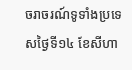ចរាចរណ៍ទូទាំងប្រទេសថ្ងៃទី១៤ ខែសីហា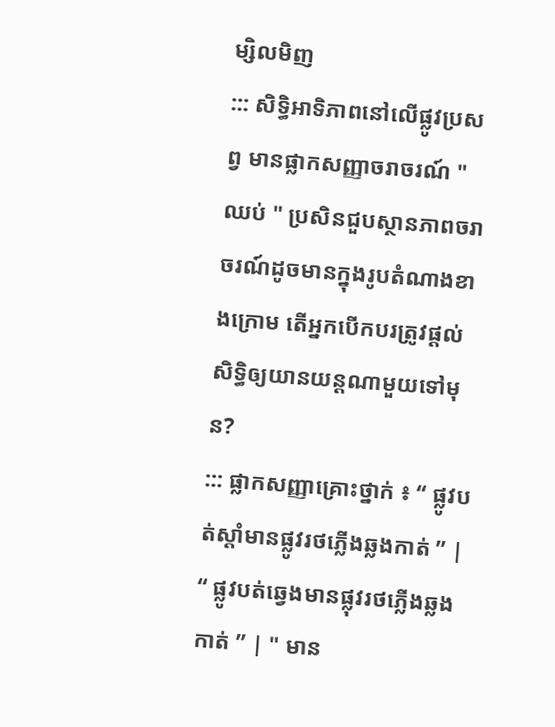ម្សិលមិញ
::: សិទ្ធិអាទិភាពនៅលើផ្លូវប្រសព្វ មានផ្លាកសញ្ញាចរាចរណ៍ " ឈប់ " ប្រសិនជួបស្ថានភាពចរាចរណ៍ដូចមានក្នុងរូបតំណាងខាងក្រោម តើអ្នកបើកបរត្រូវផ្តល់សិទ្ធិឲ្យយានយន្តណាមួយទៅមុន?
::: ផ្លាកសញ្ញាគ្រោះថ្នាក់ ៖ “ ផ្លូវបត់ស្តាំមានផ្លូវរថភ្លើងឆ្លងកាត់ ” | “ ផ្លូវបត់ឆ្វេងមានផ្លុវរថភ្លើងឆ្លងកាត់ ” | " មាន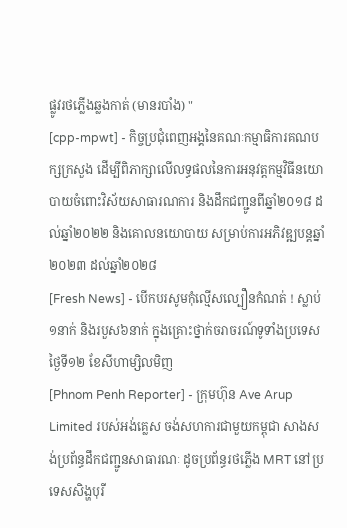ផ្លូវរថភ្លើងឆ្លងកាត់ (មានរបាំង) "
[cpp-mpwt] - កិច្ចប្រជុំពេញអង្គនៃគណៈកម្មាធិការគណបក្សក្រសួង ដើម្បីពិភាក្សាលើលទ្ធផលនៃការអនុវត្តកម្មវិធីនយោបាយចំពោះវិស័យសាធារណការ និងដឹកជញ្ជូនពីឆ្នាំ២០១៨ ដល់ឆ្នាំ២០២២ និងគោលនយោបាយ សម្រាប់ការអភិវឌ្ឍបន្តឆ្នាំ២០២៣ ដល់ឆ្នាំ២០២៨
[Fresh News] - បើកបរសូមកុំល្មើសល្បឿនកំណត់ ! ស្លាប់១នាក់ និងរបួស៦នាក់ ក្នុងគ្រោះថ្នាក់ចរាចរណ៍ទូទាំងប្រទេសថ្ងៃទី១២ ខែសីហាម្សិលមិញ
[Phnom Penh Reporter] - ក្រុមហ៊ុន Ave Arup Limited របស់អង់គ្លេស ចង់សហការជាមួយកម្ពុជា សាងសង់ប្រព័ន្ធដឹកជញ្ជូនសាធារណៈ ដូចប្រព័ន្ធរថភ្លើង MRT នៅប្រទេសសិង្ហបុរី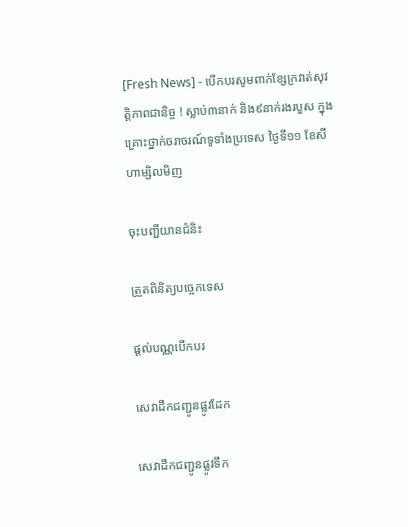[Fresh News] - បើកបរសូមពាក់ខ្សែក្រវាត់សុវត្តិភាពជានិច្ច ! ស្លាប់៣នាក់ និង៩នាក់រងរបួស ក្នុងគ្រោះថ្នាក់ចរាចរណ៍ទូទាំងប្រទេស ថ្ងៃទី១១ ខែសីហាម្សិលមិញ

ចុះបញ្ជីយានជំនិះ

ត្រួតពិនិត្យបច្ចេកទេស

ផ្តល់បណ្ណបើកបរ

សេវាដឹកជញ្ជូនផ្លូវដែក

សេវាដឹកជញ្ជូនផ្លូវទឹក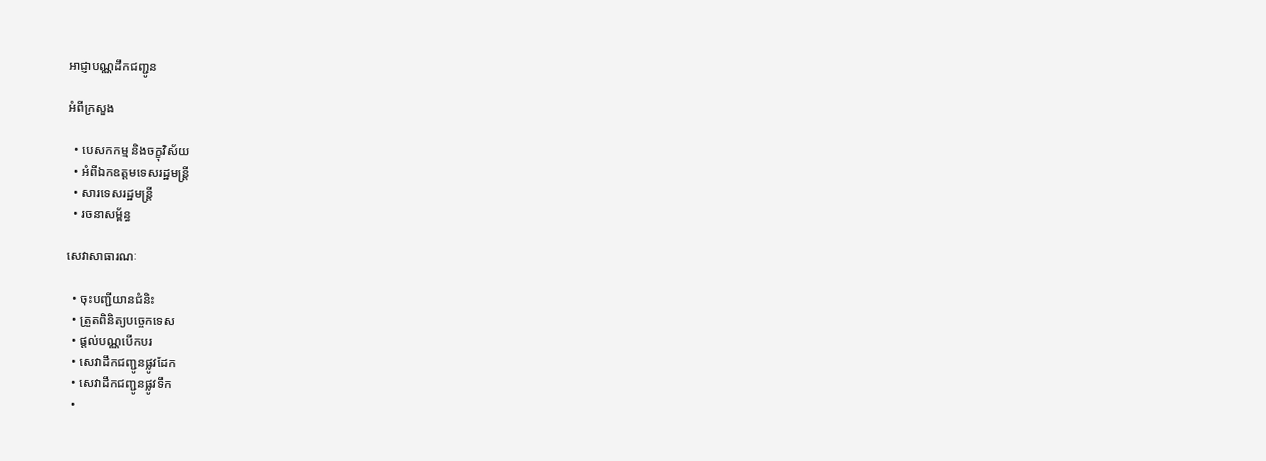អាជ្ញាបណ្ណដឹកជញ្ជូន

អំពីក្រសួង

  • បេសកកម្ម និងចក្ខុវិស័យ
  • អំពីឯកឧត្តមទេសរដ្ឋមន្ត្រី
  • សារទេសរដ្ឋមន្ត្រី
  • រចនាសម្ព័ន្ធ

សេវាសាធារណៈ

  • ចុះបញ្ជីយានជំនិះ
  • ត្រួតពិនិត្យបច្ចេកទេស
  • ផ្តល់បណ្ណបើកបរ
  • សេវាដឹកជញ្ជូនផ្លូវដែក
  • សេវាដឹកជញ្ជូនផ្លូវទឹក
  •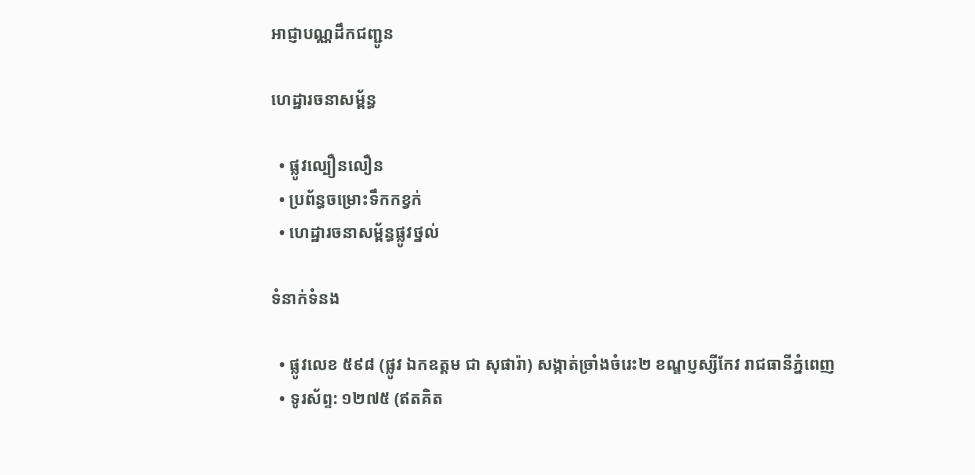អាជ្ញាបណ្ណដឹកជញ្ជូន

ហេដ្ឋារចនាសម្ព័ន្ធ

  • ផ្លូវល្បឿនលឿន
  • ប្រព័ន្ធចម្រោះទឹកកខ្វក់
  • ហេដ្ឋារចនាសម្ព័ន្ធផ្លូវថ្នល់

ទំនាក់ទំនង

  • ផ្លូវលេខ ៥៩៨ (ផ្លូវ ឯកឧត្ដម ជា សុផារ៉ា) សង្កាត់ច្រាំងចំរេះ២ ខណ្ឌប្ញស្សីកែវ រាជធានីភ្នំពេញ
  • ទូរស័ព្ទ: ១២៧៥ (ឥតគិត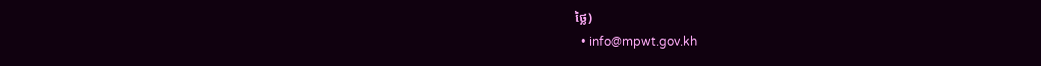ថ្លៃ)
  • info@mpwt.gov.kh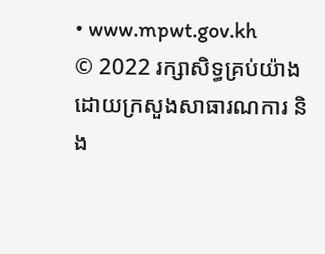• www.mpwt.gov.kh
© 2022 រក្សាសិទ្ធគ្រប់យ៉ាងដោយក្រសួងសាធារណការ និង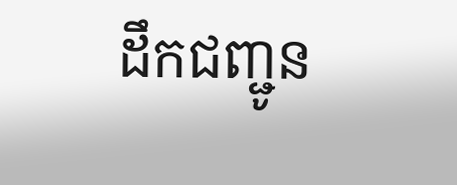ដឹកជញ្ជូន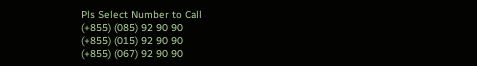Pls Select Number to Call
(+855) (085) 92 90 90
(+855) (015) 92 90 90
(+855) (067) 92 90 90